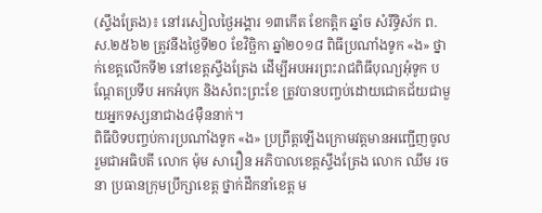(ស្ទឹងត្រែង)៖ នៅរសៀលថ្ងៃអង្គារ ១៣កើត ខែកត្តិក ឆ្នាំច សំរឹទ្ធិស័ក ព.ស.២៥៦២ ត្រូវនឹងថ្ងៃទី២០ ខែវិច្ឆិកា ឆ្នាំ២០១៨ ពិធីប្រណាំងទូក «ង» ថ្នាក់ខេត្តលើកទី២ នៅខេត្តស្ទឹងត្រែង ដើម្បីអបអរព្រះរាជពិធីបុណ្យអុំទូក បណ្ដែតប្រទីប អកអំបុក និងសំពះព្រះខែ ត្រូវបានបញ្ចប់ដោយជោគជ័យជាមួយអ្នកទស្សនាជាង៤ម៉ឺននាក់។
ពិធីបិទបញ្ចប់ការប្រណាំងទូក «ង» ប្រព្រឹត្តឡើងក្រោមវត្តមានអញ្ជើញចូលរួមជាអធិបតី លោក ម៉ុម សារឿន អភិបាលខេត្តស្ទឹងត្រែង លោក ឈឹម រចនា ប្រធានក្រុមប្រឹក្សាខេត្ត ថ្នាក់ដឹកនាំខេត្ត ម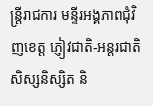ន្រ្តីរាជការ មន្ទីរអង្គភាពជុំវិញខេត្ត ភ្ញៀវជាតិ-អន្តរជាតិ សិស្សនិស្សិត និ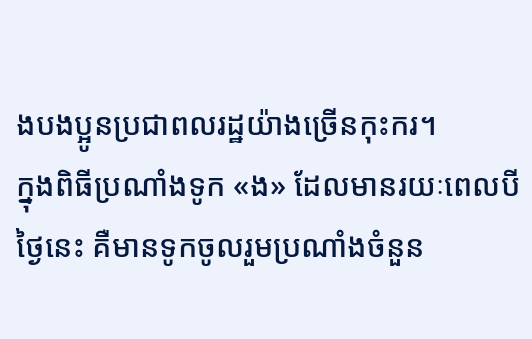ងបងប្អូនប្រជាពលរដ្ឋយ៉ាងច្រើនកុះករ។
ក្នុងពិធីប្រណាំងទូក «ង» ដែលមានរយៈពេលបីថ្ងៃនេះ គឺមានទូកចូលរួមប្រណាំងចំនួន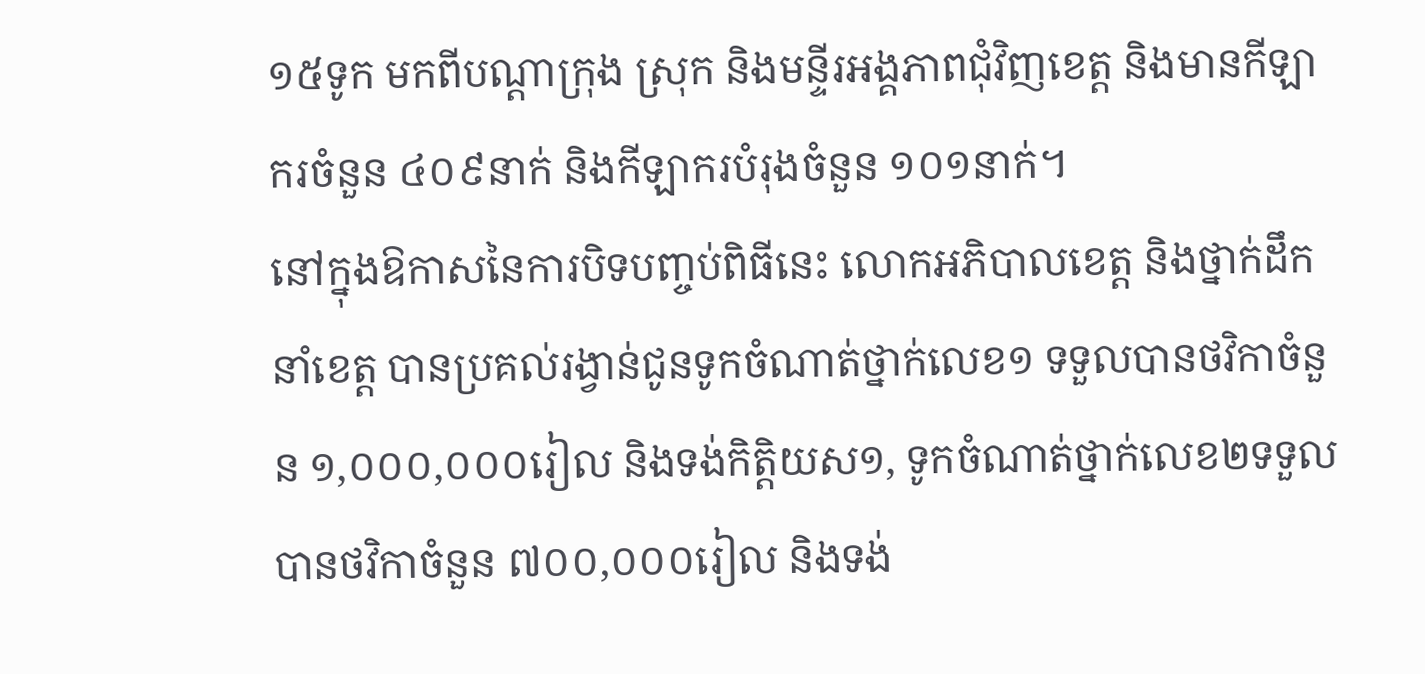១៥ទូក មកពីបណ្តាក្រុង ស្រុក និងមន្ទីរអង្គភាពជុំវិញខេត្ត និងមានកីឡាករចំនួន ៤០៩នាក់ និងកីឡាករបំរុងចំនួន ១០១នាក់។
នៅក្នុងឱកាសនៃការបិទបញ្ចប់ពិធីនេះ លោកអភិបាលខេត្ត និងថ្នាក់ដឹកនាំខេត្ត បានប្រគល់រង្វាន់ជូនទូកចំណាត់ថ្នាក់លេខ១ ទទួលបានថវិកាចំនួន ១,០០០,០០០រៀល និងទង់កិត្តិយស១, ទូកចំណាត់ថ្នាក់លេខ២ទទួលបានថវិកាចំនួន ៧០០,០០០រៀល និងទង់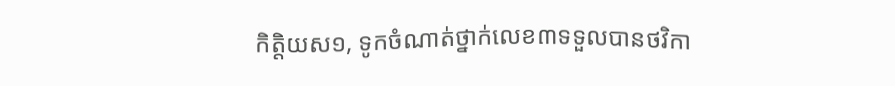កិត្តិយស១, ទូកចំណាត់ថ្នាក់លេខ៣ទទួលបានថវិកា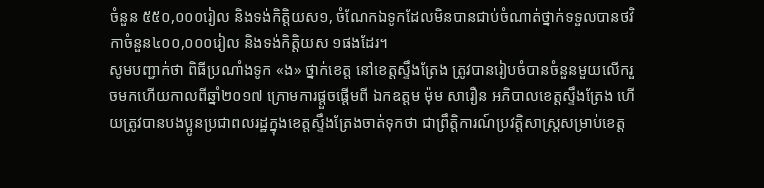ចំនួន ៥៥០,០០០រៀល និងទង់កិត្តិយស១, ចំណែកឯទូកដែលមិនបានជាប់ចំណាត់ថ្នាក់ទទួលបានថវិកាចំនួន៤០០,០០០រៀល និងទង់កិត្តិយស ១ផងដែរ។
សូមបញ្ជាក់ថា ពិធីប្រណាំងទូក «ង» ថ្នាក់ខេត្ត នៅខេត្តស្ទឹងត្រែង ត្រូវបានរៀបចំបានចំនួនមួយលើករួចមកហើយកាលពីឆ្នាំ២០១៧ ក្រោមការផ្តួចផ្តើមពី ឯកឧត្តម ម៉ុម សារឿន អភិបាលខេត្តស្ទឹងត្រែង ហើយត្រូវបានបងប្អូនប្រជាពលរដ្ឋក្នុងខេត្តស្ទឹងត្រែងចាត់ទុកថា ជាព្រឹត្តិការណ៍ប្រវត្តិសាស្រ្តសម្រាប់ខេត្ត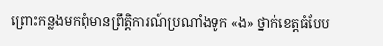ព្រោះកន្លងមកពុំមានព្រឹត្តិការណ៍ប្រណាំងទូក «ង» ថ្នាក់ខេត្តធំបែប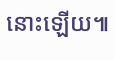នោះឡើយ៕